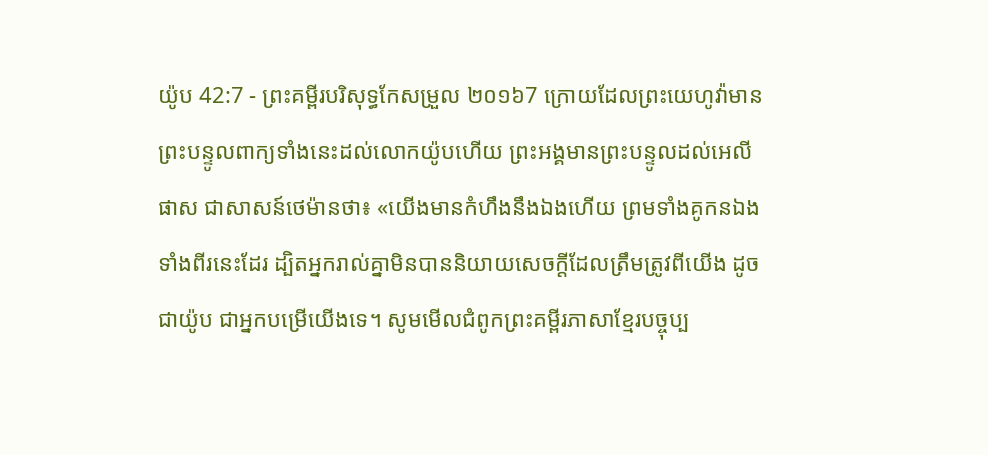យ៉ូប 42:7 - ព្រះគម្ពីរបរិសុទ្ធកែសម្រួល ២០១៦7 ក្រោយដែលព្រះយេហូវ៉ាមានព្រះបន្ទូលពាក្យទាំងនេះដល់លោកយ៉ូបហើយ ព្រះអង្គមានព្រះបន្ទូលដល់អេលីផាស ជាសាសន៍ថេម៉ានថា៖ «យើងមានកំហឹងនឹងឯងហើយ ព្រមទាំងគូកនឯងទាំងពីរនេះដែរ ដ្បិតអ្នករាល់គ្នាមិនបាននិយាយសេចក្ដីដែលត្រឹមត្រូវពីយើង ដូចជាយ៉ូប ជាអ្នកបម្រើយើងទេ។ សូមមើលជំពូកព្រះគម្ពីរភាសាខ្មែរបច្ចុប្ប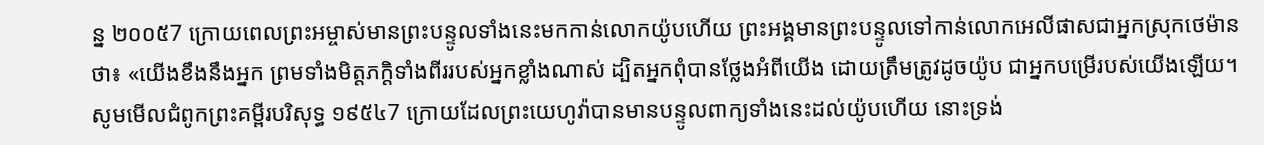ន្ន ២០០៥7 ក្រោយពេលព្រះអម្ចាស់មានព្រះបន្ទូលទាំងនេះមកកាន់លោកយ៉ូបហើយ ព្រះអង្គមានព្រះបន្ទូលទៅកាន់លោកអេលីផាសជាអ្នកស្រុកថេម៉ានថា៖ «យើងខឹងនឹងអ្នក ព្រមទាំងមិត្តភក្ដិទាំងពីររបស់អ្នកខ្លាំងណាស់ ដ្បិតអ្នកពុំបានថ្លែងអំពីយើង ដោយត្រឹមត្រូវដូចយ៉ូប ជាអ្នកបម្រើរបស់យើងឡើយ។ សូមមើលជំពូកព្រះគម្ពីរបរិសុទ្ធ ១៩៥៤7 ក្រោយដែលព្រះយេហូវ៉ាបានមានបន្ទូលពាក្យទាំងនេះដល់យ៉ូបហើយ នោះទ្រង់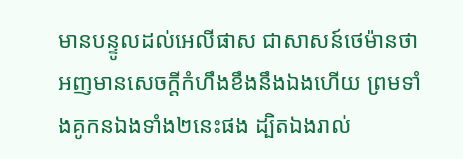មានបន្ទូលដល់អេលីផាស ជាសាសន៍ថេម៉ានថា អញមានសេចក្ដីកំហឹងខឹងនឹងឯងហើយ ព្រមទាំងគូកនឯងទាំង២នេះផង ដ្បិតឯងរាល់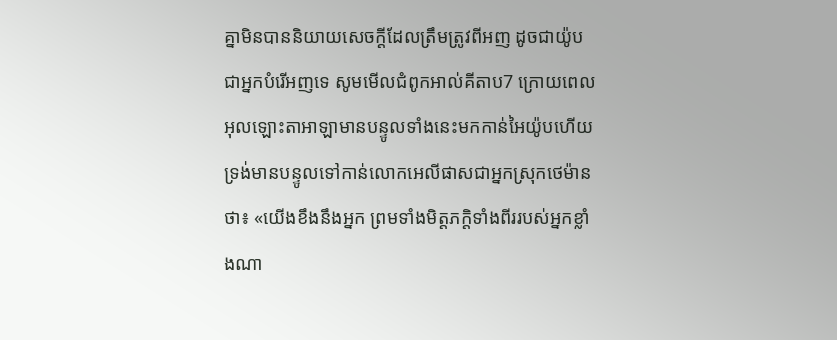គ្នាមិនបាននិយាយសេចក្ដីដែលត្រឹមត្រូវពីអញ ដូចជាយ៉ូប ជាអ្នកបំរើអញទេ សូមមើលជំពូកអាល់គីតាប7 ក្រោយពេលអុលឡោះតាអាឡាមានបន្ទូលទាំងនេះមកកាន់អៃយ៉ូបហើយ ទ្រង់មានបន្ទូលទៅកាន់លោកអេលីផាសជាអ្នកស្រុកថេម៉ានថា៖ «យើងខឹងនឹងអ្នក ព្រមទាំងមិត្តភក្ដិទាំងពីររបស់អ្នកខ្លាំងណា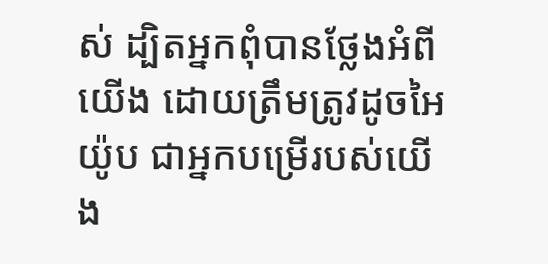ស់ ដ្បិតអ្នកពុំបានថ្លែងអំពីយើង ដោយត្រឹមត្រូវដូចអៃយ៉ូប ជាអ្នកបម្រើរបស់យើង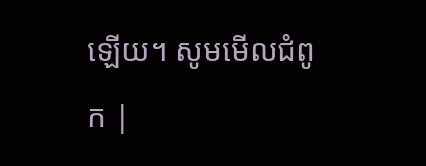ឡើយ។ សូមមើលជំពូក |